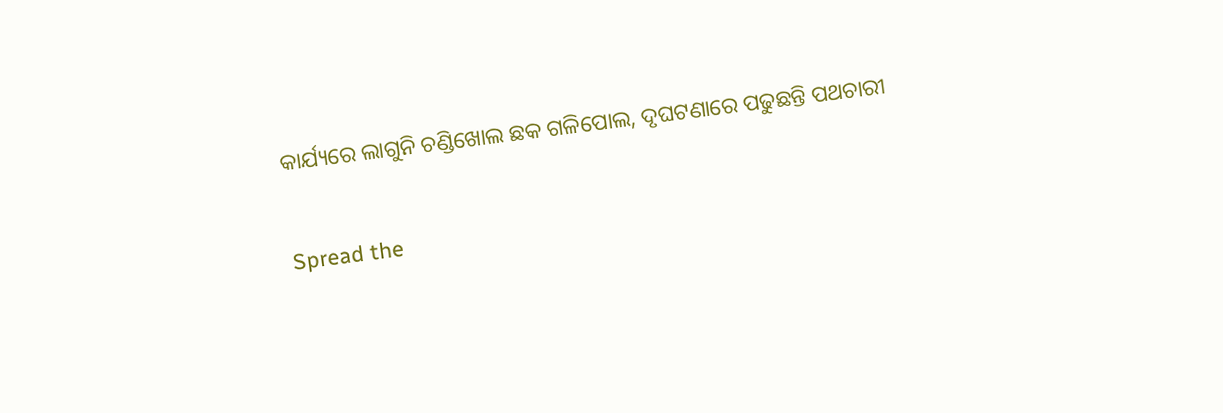କାର୍ଯ୍ୟରେ ଲାଗୁନି ଚଣ୍ଡିଖୋଲ ଛକ ଗଳିପୋଲ, ଦୃଘଟଣାରେ ପଢୁଛନ୍ତି ପଥଚାରୀ

Spread the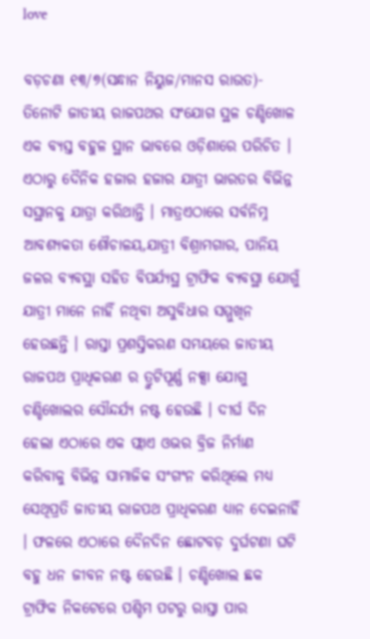love

ବଡ଼ଚଣା ୧୩/୭(ସନ୍ଧାନ ନିୟୁଜ/ମାନସ ରାଉତ)- ତିନୋଟି ଜାତୀୟ ରାଜପଥର ସଂଯୋଗ ସ୍ଥଳ ଚଣ୍ଡିଖୋଳ ଏକ ବ୍ୟସ୍ତ ବହୁଳ ସ୍ଥାନ ଭାବରେ ଓଡ଼ିଶାରେ ପରିଚିତ । ଏଠାରୁ ଦୈନିକ ହଜାର ହଜାର ଯାତ୍ରୀ ଭାରତର ବିଭିନ୍ନ ସସ୍ଥାନକୁ ଯାତ୍ରା କରିଥାନ୍ତି । ମାତ୍ରଏଠାରେ ସର୍ବନିମ୍ନ ଆବଶ୍ୟକତା ଶୌଚାଳୟ,ଯାତ୍ରୀ ବିଶ୍ରାମଗାର, ପାନିୟ ଜଳର ବ୍ୟବସ୍ଥା ସହିତ ବିପର୍ଯ୍ୟସ୍ଥ ଟ୍ରାଫିକ ବ୍ୟବସ୍ଥା ଯୋଗୁଁ ଯାତ୍ରୀ ମାନେ ନାହିଁ ନଥିବା ଅସୁବିଧାର ସମ୍ମୁଖିନ ହେଉଛନ୍ତି । ରାସ୍ତା ପ୍ରଶସ୍ତିକରଣ ସମୟରେ ଜାତୀୟ ରାଜପଥ ପ୍ରାଧିକରଣ ର ତ୍ରୁଟିପୂର୍ଣ୍ଣ ନକ୍ସା ଯୋଗୁ ଚଣ୍ଡିଖୋଲର ସୌନ୍ଦର୍ଯ୍ୟ ନଷ୍ଟ ହେଉଛି । ଦୀର୍ଘ ଦିନ ହେଲା ଏଠାରେ ଏକ ଫ୍ଲାଏ ଓଭର ବ୍ରିଜ ନିର୍ମାଣ କରିବାକୁ ବିଭିନ୍ନ ସାମାଜିକ ସଂଗଂନ କରିଥିଲେ ମଧ୍ୟ ସେଥିପ୍ରତି ଜାତୀୟ ରାଜପଥ ପ୍ରାଧିକରଣ ଧ୍ୟାନ ଦେଇନାହିଁ । ଫଳରେ ଏଠାରେ ଦୈନଦିନ ଛୋଟବଡ଼ ଦୁର୍ଘଟଣା ଘଟି ବହୁ ଧନ ଜୀବନ ନଷ୍ଟ ହେଉଛି । ଚଣ୍ଡିଖୋଲ ଛକ ଟ୍ରାଫିକ ନିକଟେରେ ପଶ୍ଚିମ ପଟରୁ ରାସ୍ତା ପାର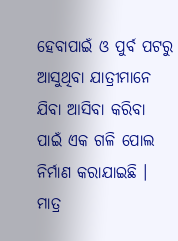ହେବାପାଇଁ ଓ ପୁର୍ବ ପଟରୁ ଆସୁଥିବା ଯାତ୍ରୀମାନେ ଯିବା ଆସିବା କରିବା ପାଇଁ ଏକ ଗଳି ପୋଲ ନିର୍ମାଣ କରାଯାଇଛି । ମାତ୍ର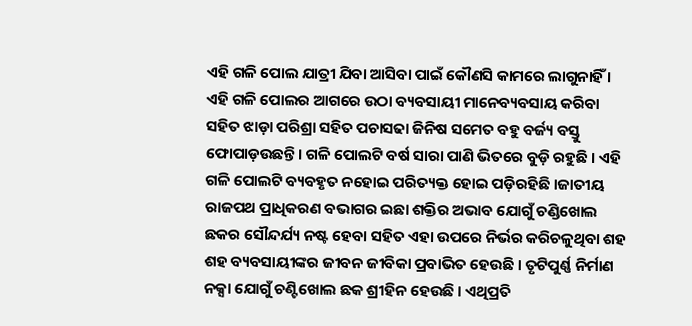ଏହି ଗଳି ପୋଲ ଯାତ୍ରୀ ଯିବା ଆସିବା ପାଇଁ କୌଣସି କାମରେ ଲାଗୁନାହିଁ । ଏହି ଗଳି ପୋଲର ଆଗରେ ଉଠା ବ୍ୟବସାୟୀ ମାନେବ୍ୟବସାୟ କରିବା ସହିତ ଝାଡ଼ା ପରିଶ୍ରା ସହିତ ପଚାସଢା ଜିନିଷ ସମେତ ବହୁ ବର୍ଜ୍ୟ ବସ୍ତୁ ଫୋପାଡ଼ଉଛନ୍ତି । ଗଳି ପୋଲଟି ବର୍ଷ ସାରା ପାଣି ଭିତରେ ବୁଡ଼ି ରହୁଛି । ଏହି ଗଳି ପୋଲଟି ବ୍ୟବହୃତ ନହୋଇ ପରିତ୍ୟକ୍ତ ହୋଇ ପଡ଼ିରହିଛି ।ଜାତୀୟ ରାଜପଥ ପ୍ରାଧିକରଣ ବଭାଗର ଇଛା ଶକ୍ତିର ଅଭାବ ଯୋଗୁଁ ଚଣ୍ଡିଖୋଲ ଛକର ସୌନ୍ଦର୍ଯ୍ୟ ନଷ୍ଟ ହେବା ସହିତ ଏହା ଉପରେ ନିର୍ଭର କରିଚଳୁଥିବା ଶହ ଶହ ବ୍ୟବସାୟୀଙ୍କର ଜୀବନ ଜୀବିକା ପ୍ରବାଭିତ ହେଉଛି । ତୃଟିପୁର୍ଣ୍ଣ ନିର୍ମାଣ ନକ୍ସା ଯୋଗୁଁ ଚଣ୍ଟିଖୋଲ ଛକ ଶ୍ରୀହିନ ହେଉଛି । ଏଥିପ୍ରତି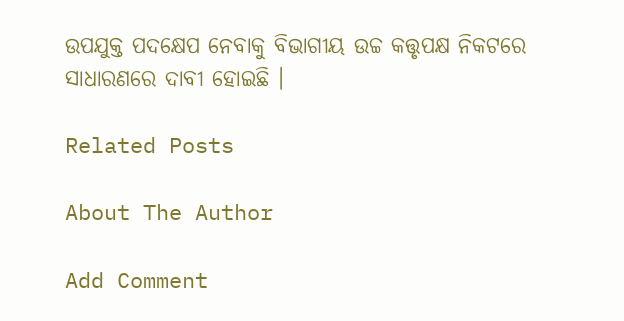ଉପଯୁକ୍ତ ପଦକ୍ଷେପ ନେବାକୁ ବିଭାଗୀୟ ଉଚ୍ଚ କତ୍ତୃପକ୍ଷ ନିକଟରେ ସାଧାରଣରେ ଦାବୀ ହୋଇଛି ।

Related Posts

About The Author

Add Comment